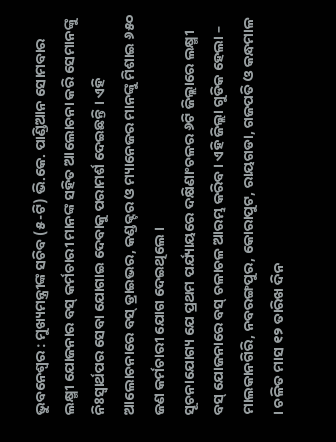ଭୁବନେଶ୍ୱର : ମୁଖ୍ୟମନ୍ତ୍ରୀଙ୍କ ସଚିବ (୫-ଟି) ଭି.କେ. ପାଣ୍ଡିଆନ ସୋମବାର ଲକ୍ଷ୍ମୀ ଯୋଜନାର ବସ୍ କର୍ମଚାରୀ ମାନଙ୍କ ସହିତ ଆଲୋଚନା କରି ସେମାନଙ୍କୁ ନିଃସ୍ୱାର୍ଥପର ସେବା ଯୋଗାଇ ଦେବାକୁ ପରାମର୍ଶ ଦେଇଛନ୍ତି । ଏହି ଆଲୋଚନାରେ ବସ୍ ଡ୍ରାଇଭର, କଣ୍ଡକ୍ଟର ଓ ମ୍ୟାନେଜର ମାନଙ୍କୁ ମିଶାଇ ୬୫୦ ଜଣ କର୍ମଚାରୀ ଯୋଗ ଦେଇଥିଲେ ।
ସୂଚନାଯୋଗ୍ୟ ଯେ ପ୍ରଥମ ପର୍ଯ୍ୟାୟରେ ଦକ୍ଷିଣାଂଚଳର ୬ଟି ଜିଲ୍ଲାରେ ଲକ୍ଷ୍ମୀ ବସ୍ ଯୋଜନାରେ ବସ୍ ଚଳାଚଳ ଆରମ୍ଭ କରିବ । ଏହି ଜିଲ୍ଲା ଗୁଡିକ ହେଲା – ମାଲକାନଗିରି, ନବରଙ୍ଗପୁର, କୋରାପୁଟ, ରାୟଗଡା, ଗଜପତି ଓ କନ୍ଧମାଳ । ଚଳିତ ମାସ ୧୨ ତାରିଖ ଦିନ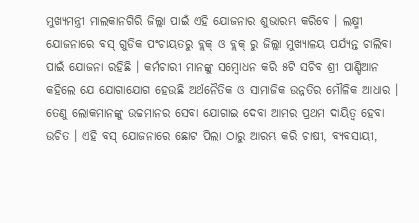ମୁଖ୍ୟମନ୍ତ୍ରୀ ମାଲକାନଗିରି ଜିଲ୍ଲା ପାଇଁ ଏହି ଯୋଜନାର ଶୁଭାରମ୍ଭ କରିବେ । ଲକ୍ଷ୍ମୀ ଯୋଜନାରେ ବସ୍ ଗୁଡିକ ପଂଚାୟତରୁ ବ୍ଲକ୍ ଓ ବ୍ଲକ୍ ରୁ ଜିଲ୍ଲା ମୁଖ୍ୟାଳୟ ପର୍ଯ୍ୟନ୍ତ ଚାଲିବା ପାଇଁ ଯୋଜନା ରହିଛି । କର୍ମଚାରୀ ମାନଙ୍କୁ ସମ୍ବୋଧନ କରି ୫ଟି ସଚିବ ଶ୍ରୀ ପାଣ୍ଡିଆନ କହିଲେ ଯେ ଯୋଗାଯୋଗ ହେଉଛି ଅର୍ଥନୈତିକ ଓ ସାମାଜିକ ଉନ୍ନତିର ମୌଳିକ ଆଧାର । ତେଣୁ ଲୋକମାନଙ୍କୁ ଉଚ୍ଚମାନର ସେବା ଯୋଗାଇ ଦେବା ଆମର ପ୍ରଥମ ଦାୟିତ୍ୱ ହେବା ଉଚିତ । ଏହି ବସ୍ ଯୋଜନାରେ ଛୋଟ ପିଲା ଠାରୁ ଆରମ୍ଭ କରି ଚାଷୀ, ବ୍ୟବସାୟୀ,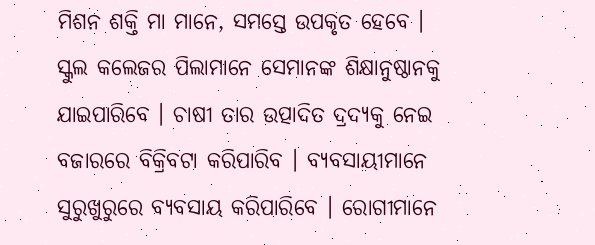ମିଶନ ଶକ୍ତି ମା ମାନେ, ସମସ୍ତେ ଉପକୃତ ହେବେ । ସ୍କୁଲ କଲେଜର ପିଲାମାନେ ସେମାନଙ୍କ ଶିକ୍ଷାନୁଷ୍ଠାନକୁ ଯାଇପାରିବେ । ଚାଷୀ ତାର ଉତ୍ପାଦିତ ଦ୍ରଦ୍ୟକୁ ନେଇ ବଜାରରେ ବିକ୍ରିବଟା କରିପାରିବ । ବ୍ୟବସାୟୀମାନେ ସୁରୁଖୁରୁରେ ବ୍ୟବସାୟ କରିପାରିବେ । ରୋଗୀମାନେ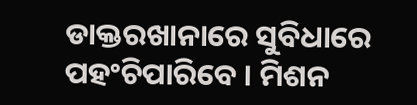ଡାକ୍ତରଖାନାରେ ସୁବିଧାରେ ପହଂଚିପାରିବେ । ମିଶନ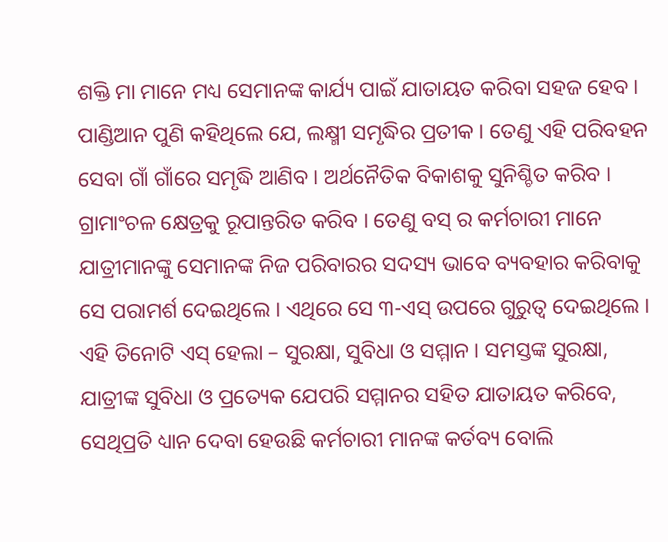ଶକ୍ତି ମା ମାନେ ମଧ୍ୟ ସେମାନଙ୍କ କାର୍ଯ୍ୟ ପାଇଁ ଯାତାୟତ କରିବା ସହଜ ହେବ ।
ପାଣ୍ଡିଆନ ପୁଣି କହିଥିଲେ ଯେ, ଲକ୍ଷ୍ମୀ ସମୃଦ୍ଧିର ପ୍ରତୀକ । ତେଣୁ ଏହି ପରିବହନ ସେବା ଗାଁ ଗାଁରେ ସମୃଦ୍ଧି ଆଣିବ । ଅର୍ଥନୈତିକ ବିକାଶକୁ ସୁନିଶ୍ଚିତ କରିବ । ଗ୍ରାମାଂଚଳ କ୍ଷେତ୍ରକୁ ରୂପାନ୍ତରିତ କରିବ । ତେଣୁ ବସ୍ ର କର୍ମଚାରୀ ମାନେ ଯାତ୍ରୀମାନଙ୍କୁ ସେମାନଙ୍କ ନିଜ ପରିବାରର ସଦସ୍ୟ ଭାବେ ବ୍ୟବହାର କରିବାକୁ ସେ ପରାମର୍ଶ ଦେଇଥିଲେ । ଏଥିରେ ସେ ୩-ଏସ୍ ଉପରେ ଗୁରୁତ୍ୱ ଦେଇଥିଲେ । ଏହି ତିନୋଟି ଏସ୍ ହେଲା – ସୁରକ୍ଷା, ସୁବିଧା ଓ ସମ୍ମାନ । ସମସ୍ତଙ୍କ ସୁରକ୍ଷା, ଯାତ୍ରୀଙ୍କ ସୁବିଧା ଓ ପ୍ରତ୍ୟେକ ଯେପରି ସମ୍ମାନର ସହିତ ଯାତାୟତ କରିବେ, ସେଥିପ୍ରତି ଧ୍ୟାନ ଦେବା ହେଉଛି କର୍ମଚାରୀ ମାନଙ୍କ କର୍ତବ୍ୟ ବୋଲି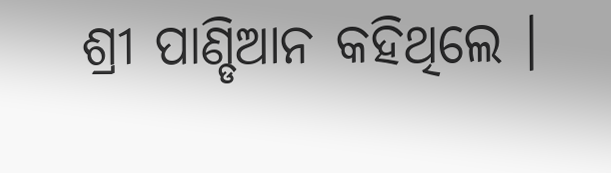ଶ୍ରୀ ପାଣ୍ଡିଆନ କହିଥିଲେ ।